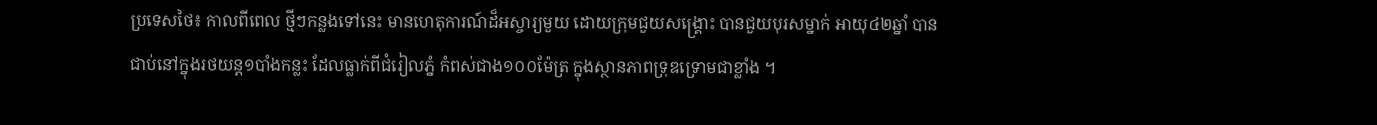ប្រទេសថៃ៖ កាលពីពេល ថ្មីៗកន្លងទៅនេះ មានហេតុការណ៍ដ៏អស្ចារ្យមួយ ដោយក្រុមជួយសង្គ្រោះ បានជួយបុរសម្នាក់ អាយុ៤២ឆ្នាំ បានជាប់នៅក្នុងរថយន្ត១បាំងកន្លះ ដែលធ្លាក់ពីជំរៀលភ្នំ កំពស់ជាង១០០ម៉ែត្រ ក្នុងស្ថានភាពទ្រុឌទ្រោមជាខ្លាំង ។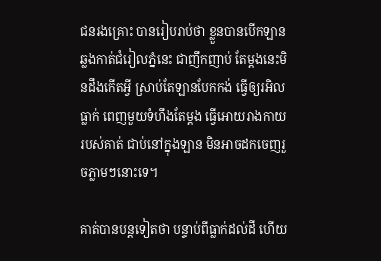ជនរងគ្រោះ បានរៀបរាប់ថា ខ្លួនបានបើកឡាន ឆ្លងកាត់ជំរៀលភ្នំនេះ ជាញឹកញាប់ តែម្តងនេះមិនដឹងកើតអ្វី ស្រាប់តែឡានបែកកង់ ធ្វើឲ្យរអិលធ្លាក់ ពេញមួយទំហឹងតែម្តង ធ្វើអោយរាងកាយរបស់គាត់ ជាប់នៅក្នុងឡាន មិនអាចដកចេញរួចភ្លាមៗនោះទេ។

គាត់បានបន្តទៀតថា បន្ទាប់ពីធ្លាក់ដល់ដី ហើយ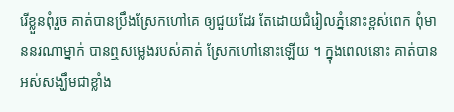រើខ្លួនពុំរួច គាត់បានប្រឹងស្រែកហៅគេ ឲ្យជួយដែរ តែដោយជំរៀលភ្នំនោះខ្ពស់ពេក ពុំមាននរណាម្នាក់ បានឮសម្លេងរបស់គាត់ ស្រែកហៅនោះឡើយ ។ ក្នុងពេលនោះ គាត់បានអស់សង្ឃឹមជាខ្លាំង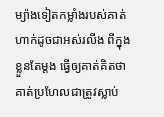ម្យ៉ាងទៀតកម្លាំងរបស់គាត់ ហាក់ដូចជាអស់រលីង ពីក្នុងខ្លួនតែម្តង ធ្វើឲ្យគាត់គិតថា គាត់ប្រហែលជាត្រូវស្លាប់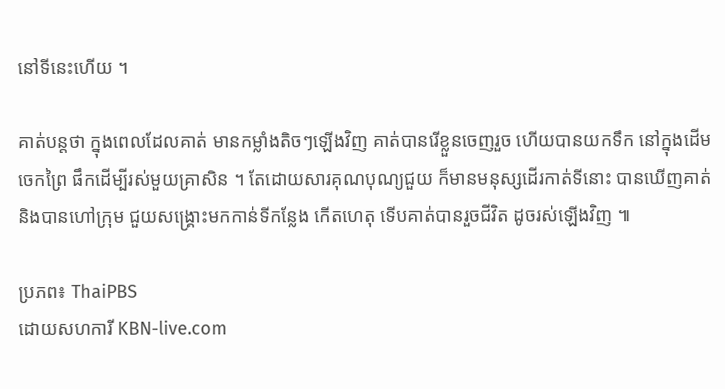នៅទីនេះហើយ ។

គាត់បន្តថា ក្នុងពេលដែលគាត់ មានកម្លាំងតិចៗឡើងវិញ គាត់បានរើខ្លួនចេញរួច ហើយបានយកទឹក នៅក្នុងដើមចេកព្រៃ ផឹកដើម្បីរស់មួយគ្រាសិន ។ តែដោយសារគុណបុណ្យជួយ ក៏មានមនុស្សដើរកាត់ទីនោះ បានឃើញគាត់ និងបានហៅក្រុម ជួយសង្គ្រោះមកកាន់ទីកន្លែង កើតហេតុ ទើបគាត់បានរួចជីវិត ដូចរស់ឡើងវិញ ៕

ប្រភព៖ ThaiPBS
ដោយសហការី KBN-live.com